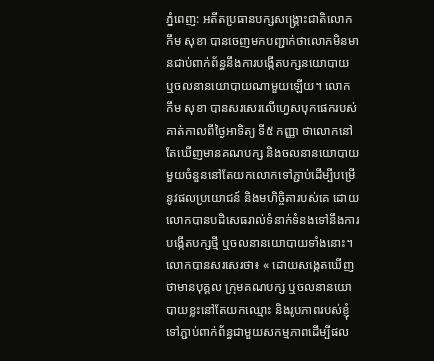ភ្នំពេញ: អតីតប្រធានបក្សសង្គ្រោះជាតិលោក កឹម សុខា បានចេញមកបញ្ជាក់ថាលោកមិនមានជាប់ពាក់ព័ន្ធនឹងការបង្កើតបក្សនយោបាយ ឬចលនានយោបាយណាមួយឡើយ។ លោក កឹម សុខា បានសរសេរលើហ្វេសបុកផេករបស់គាត់កាលពីថ្ងៃអាទិត្យ ទី៥ កញ្ញា ថាលោកនៅតែឃើញមានគណបក្ស និងចលនានយោបាយមួយចំនួននៅតែយកលោកទៅភ្ជាប់ដើម្បីបម្រើនូវផលប្រយោជន៍ និងមហិច្ចិតារបស់គេ ដោយលោកបានបដិសេធរាល់ទំនាក់ទំនងទៅនឹងការបង្កើតបក្សថ្មី ឬចលនានយោបាយទាំងនោះ។
លោកបានសរសេរថា៖ « ដោយសង្កេតឃើញថាមានបុគ្គល ក្រុមគណបក្ស ឬចលនានយោបាយខ្លះនៅតែយកឈ្មោះ និងរូបភាពរបស់ខ្ញុំទៅភ្ជាប់ពាក់ព័ន្ធជាមួយសកម្មភាពដើម្បីផល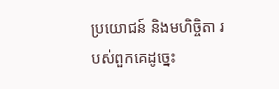ប្រយោជន៍ និងមហិច្ចិតា របស់ពួកគេដូច្នេះ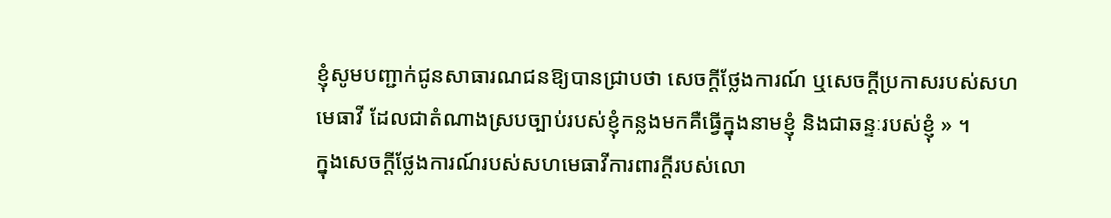ខ្ញុំសូមបញ្ជាក់ជូនសាធារណជនឱ្យបានជ្រាបថា សេចក្ដីថ្លែងការណ៍ ឬសេចក្តីប្រកាសរបស់សហមេធាវី ដែលជាតំណាងស្របច្បាប់របស់ខ្ញុំកន្លងមកគឺធ្វើក្នុងនាមខ្ញុំ និងជាឆន្ទៈរបស់ខ្ញុំ » ។
ក្នុងសេចក្តីថ្លែងការណ៍របស់សហមេធាវីការពារក្ដីរបស់លោ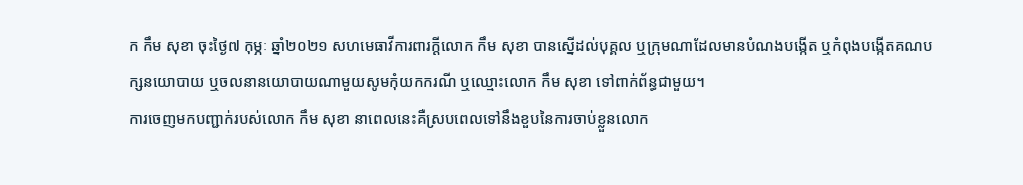ក កឹម សុខា ចុះថ្ងៃ៧ កុម្ភៈ ឆ្នាំ២០២១ សហមេធាវីការពារក្ដីលោក កឹម សុខា បានស្នើដល់បុគ្គល ឬក្រុមណាដែលមានបំណងបង្កើត ឬកំពុងបង្កើតគណបក្សនយោបាយ ឬចលនានយោបាយណាមួយសូមកុំយកករណី ឬឈ្មោះលោក កឹម សុខា ទៅពាក់ព័ន្ធជាមួយ។
ការចេញមកបញ្ជាក់របស់លោក កឹម សុខា នាពេលនេះគឺស្របពេលទៅនឹងខួបនៃការចាប់ខ្លួនលោក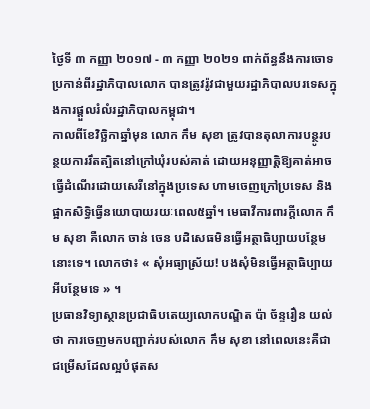ថ្ងៃទី ៣ កញ្ញា ២០១៧ - ៣ កញ្ញា ២០២១ ពាក់ព័ន្ធនឹងការចោទប្រកាន់ពីរដ្ឋាភិបាលលោក បានត្រូវរ៉ូវជាមួយរដ្ឋាភិបាលបរទេសក្នុងការផ្ដួលរំលំរដ្ឋាភិបាលកម្ពុជា។
កាលពីខែវិច្ឆិកាឆ្នាំមុន លោក កឹម សុខា ត្រូវបានតុលាការបន្ថូរបន្ថយការរឹតត្បិតនៅក្រៅឃុំរបស់គាត់ ដោយអនុញ្ញាត្តិឱ្យគាត់អាចធ្វើដំណើរដោយសេរីនៅក្នុងប្រទេស ហាមចេញក្រៅប្រទេស និងផ្អាកសិទ្ធិធ្វើនយោបាយរយៈពេល៥ឆ្នាំ។ មេធាវីការពារក្ដីលោក កឹម សុខា គឺលោក ចាន់ ចេន បដិសេធមិនធ្វើអត្ថាធិប្បាយបន្ថែមនោះទេ។ លោកថា៖ « សុំអធ្យាស្រ័យ! បងសុំមិនធ្វើអត្ថាធិប្បាយអីបន្ថែមទេ » ។
ប្រធានវិទ្យាស្ថានប្រជាធិបតេយ្យលោកបណ្ឌិត ប៉ា ច័ន្ទរឿន យល់ថា ការចេញមកបញ្ជាក់របស់លោក កឹម សុខា នៅពេលនេះគឺជាជម្រើសដែលល្អបំផុតស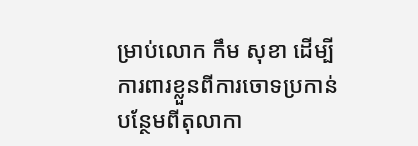ម្រាប់លោក កឹម សុខា ដើម្បីការពារខ្លួនពីការចោទប្រកាន់បន្ថែមពីតុលាកា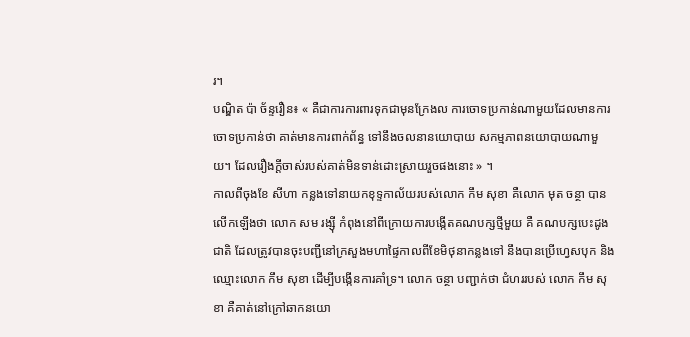រ។
បណ្ឌិត ប៉ា ច័ន្ទរឿន៖ « គឺជាការការពារទុកជាមុនក្រែងល ការចោទប្រកាន់ណាមួយដែលមានការចោទប្រកាន់ថា គាត់មានការពាក់ព័ន្ធ ទៅនឹងចលនានយោបាយ សកម្មភាពនយោបាយណាមួយ។ ដែលរឿងក្ដីចាស់របស់គាត់មិនទាន់ដោះស្រាយរួចផងនោះ » ។
កាលពីចុងខែ សីហា កន្លងទៅនាយកខុទ្ទកាល័យរបស់លោក កឹម សុខា គឺលោក មុត ចន្ថា បានលើកឡើងថា លោក សម រង្ស៊ី កំពុងនៅពីក្រោយការបង្កើតគណបក្សថ្មីមួយ គឺ គណបក្សបេះដូងជាតិ ដែលត្រូវបានចុះបញ្ជីនៅក្រសួងមហាផ្ទៃកាលពីខែមិថុនាកន្លងទៅ នឹងបានប្រើហ្វេសបុក និងឈ្មោះលោក កឹម សុខា ដើម្បីបង្កើនការគាំទ្រ។ លោក ចន្ថា បញ្ជាក់ថា ជំហររបស់ លោក កឹម សុខា គឺគាត់នៅក្រៅឆាកនយោ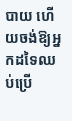បាយ ហើយចង់ឱ្យអ្នកដទៃឈប់ប្រើ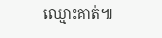ឈ្មោះគាត់៕